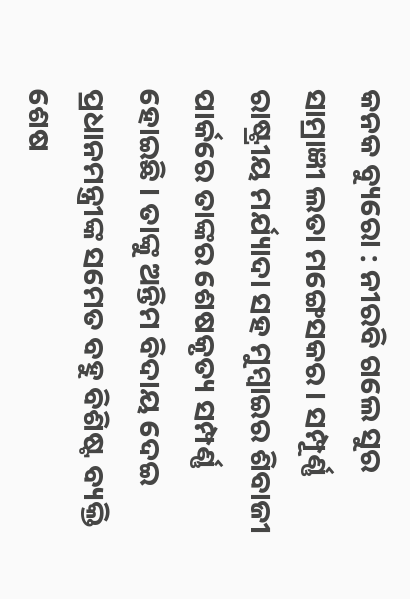କନକ ବ୍ୟୁରୋ : ନୀରବି ଗଲେ ସୁର ସାମ୍ରାଜ୍ଞୀ ଲତା ମଙ୍ଗେସକର । ସମ୍ପୂର୍ଣ୍ଣ ରାଷ୍ଟ୍ରୀୟ ମର୍ଯ୍ୟାଦା ସହ ମୁମ୍ବାଇର ଶିବାଜୀ ପାର୍କରେ ତାଙ୍କର ଶେଷକୃତ୍ୟ ସମ୍ପର୍ଣ୍ଣ ହୋଇଛି । ତାଙ୍କୁ ଅନ୍ତିମ ବିଦାୟ ଦେଇ ପ୍ରଧାନମନ୍ତ୍ରୀଙ୍କ ସମେତ ବହୁ ବିଶିଷ୍ଟ ବ୍ୟକ୍ତି ଶେଷ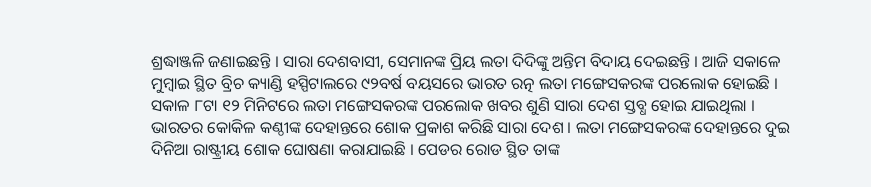ଶ୍ରଦ୍ଧାଞ୍ଜଳି ଜଣାଇଛନ୍ତି । ସାରା ଦେଶବାସୀ, ସେମାନଙ୍କ ପ୍ରିୟ ଲତା ଦିଦିଙ୍କୁ ଅନ୍ତିମ ବିଦାୟ ଦେଇଛନ୍ତି । ଆଜି ସକାଳେ ମୁମ୍ବାଇ ସ୍ଥିତ ବ୍ରିଚ କ୍ୟାଣ୍ଡି ହସ୍ପିଟାଲରେ ୯୨ବର୍ଷ ବୟସରେ ଭାରତ ରତ୍ନ ଲତା ମଙ୍ଗେସକରଙ୍କ ପରଲୋକ ହୋଇଛି । ସକାଳ ୮ଟା ୧୨ ମିନିଟରେ ଲତା ମଙ୍ଗେସକରଙ୍କ ପରଲୋକ ଖବର ଶୁଣି ସାରା ଦେଶ ସ୍ତବ୍ଧ ହୋଇ ଯାଇଥିଲା । ଭାରତର କୋକିଳ କଣ୍ଠୀଙ୍କ ଦେହାନ୍ତରେ ଶୋକ ପ୍ରକାଶ କରିଛି ସାରା ଦେଶ । ଲତା ମଙ୍ଗେସକରଙ୍କ ଦେହାନ୍ତରେ ଦୁଇ ଦିନିଆ ରାଷ୍ଟ୍ରୀୟ ଶୋକ ଘୋଷଣା କରାଯାଇଛି । ପେଡର ରୋଡ ସ୍ଥିତ ତାଙ୍କ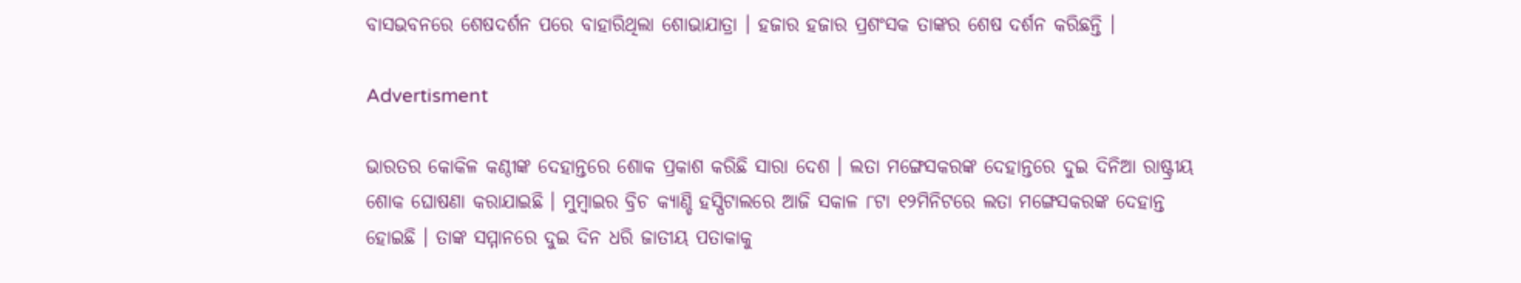ବାସଭବନରେ ଶେଷଦର୍ଶନ ପରେ ବାହାରିଥିଲା ଶୋଭାଯାତ୍ରା । ହଜାର ହଜାର ପ୍ରଶଂସକ ତାଙ୍କର ଶେଷ ଦର୍ଶନ କରିଛନ୍ତି ।

Advertisment

ଭାରତର କୋକିଳ କଣ୍ଠୀଙ୍କ ଦେହାନ୍ତରେ ଶୋକ ପ୍ରକାଶ କରିଛି ସାରା ଦେଶ । ଲତା ମଙ୍ଗେସକରଙ୍କ ଦେହାନ୍ତରେ ଦୁଇ ଦିନିଆ ରାଷ୍ଟ୍ରୀୟ ଶୋକ ଘୋଷଣା କରାଯାଇଛି । ମୁମ୍ବାଇର ବ୍ରିଚ କ୍ୟାଣ୍ଡି ହସ୍ପିଟାଲରେ ଆଜି ସକାଳ ୮ଟା ୧୨ମିନିଟରେ ଲତା ମଙ୍ଗେସକରଙ୍କ ଦେହାନ୍ତ ହୋଇଛି । ତାଙ୍କ ସମ୍ମାନରେ ଦୁଇ ଦିନ ଧରି ଜାତୀୟ ପତାକାକୁ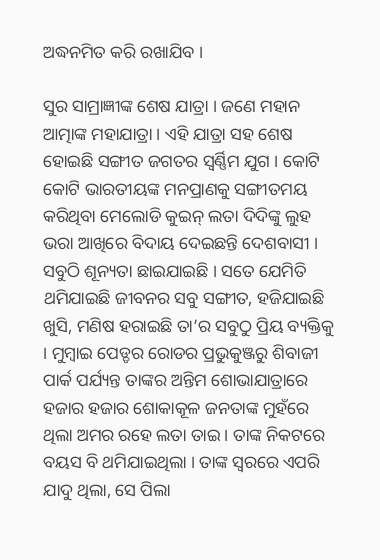ଅଦ୍ଧନମିତ କରି ରଖାଯିବ ।

ସୁର ସାମ୍ରାଜ୍ଞୀଙ୍କ ଶେଷ ଯାତ୍ରା । ଜଣେ ମହାନ ଆତ୍ମାଙ୍କ ମହାଯାତ୍ରା । ଏହି ଯାତ୍ରା ସହ ଶେଷ ହୋଇଛି ସଙ୍ଗୀତ ଜଗତର ସ୍ୱର୍ଣ୍ଣିମ ଯୁଗ । କୋଟି କୋଟି ଭାରତୀୟଙ୍କ ମନପ୍ରାଣକୁ ସଙ୍ଗୀତମୟ କରିଥିବା ମେଲୋଡି କୁଇନ୍ ଲତା ଦିଦିଙ୍କୁ ଲୁହ ଭରା ଆଖିରେ ବିଦାୟ ଦେଇଛନ୍ତି ଦେଶବାସୀ । ସବୁଠି ଶୂନ୍ୟତା ଛାଇଯାଇଛି । ସତେ ଯେମିତି ଥମିଯାଇଛି ଜୀବନର ସବୁ ସଙ୍ଗୀତ, ହଜିଯାଇଛି ଖୁସି, ମଣିଷ ହରାଇଛି ତା’ର ସବୁଠୁ ପ୍ରିୟ ବ୍ୟକ୍ତିକୁ । ମୁମ୍ବାଇ ପେଡ୍ଡର ରୋଡର ପ୍ରଭୁକୁଞ୍ଜରୁ ଶିବାଜୀ ପାର୍କ ପର୍ଯ୍ୟନ୍ତ ତାଙ୍କର ଅନ୍ତିମ ଶୋଭାଯାତ୍ରାରେ ହଜାର ହଜାର ଶୋକାକୂଳ ଜନତାଙ୍କ ମୁହଁରେ ଥିଲା ଅମର ରହେ ଲତା ତାଇ । ତାଙ୍କ ନିକଟରେ ବୟସ ବି ଥମିଯାଇଥିଲା । ତାଙ୍କ ସ୍ୱରରେ ଏପରି ଯାଦୁ ଥିଲା, ସେ ପିଲା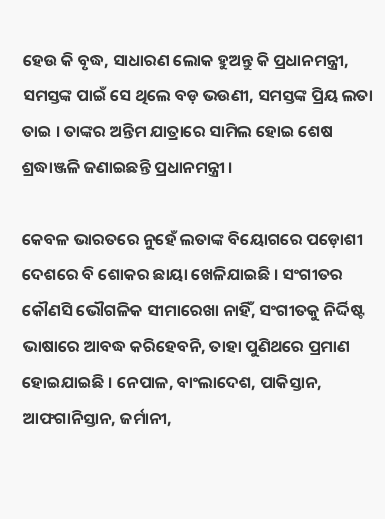ହେଉ କି ବୃଦ୍ଧ, ସାଧାରଣ ଲୋକ ହୁଅନ୍ତୁ କି ପ୍ରଧାନମନ୍ତ୍ରୀ, ସମସ୍ତଙ୍କ ପାଇଁ ସେ ଥିଲେ ବଡ଼ ଭଉଣୀ, ସମସ୍ତଙ୍କ ପ୍ରିୟ ଲତା ତାଇ । ତାଙ୍କର ଅନ୍ତିମ ଯାତ୍ରାରେ ସାମିଲ ହୋଇ ଶେଷ ଶ୍ରଦ୍ଧାଞ୍ଜଳି ଜଣାଇଛନ୍ତି ପ୍ରଧାନମନ୍ତ୍ରୀ ।

କେବଳ ଭାରତରେ ନୁହେଁ ଲତାଙ୍କ ବିୟୋଗରେ ପଡ଼ୋଶୀ ଦେଶରେ ବି ଶୋକର ଛାୟା ଖେଳିଯାଇଛି । ସଂଗୀତର କୌଣସି ଭୌଗଳିକ ସୀମାରେଖା ନାହିଁ, ସଂଗୀତକୁ ନିର୍ଦ୍ଦିଷ୍ଟ ଭାଷାରେ ଆବଦ୍ଧ କରିହେବନି, ତାହା ପୁଣିଥରେ ପ୍ରମାଣ ହୋଇଯାଇଛି । ନେପାଳ, ବାଂଲାଦେଶ, ପାକିସ୍ତାନ, ଆଫଗାନିସ୍ତାନ, ଜର୍ମାନୀ,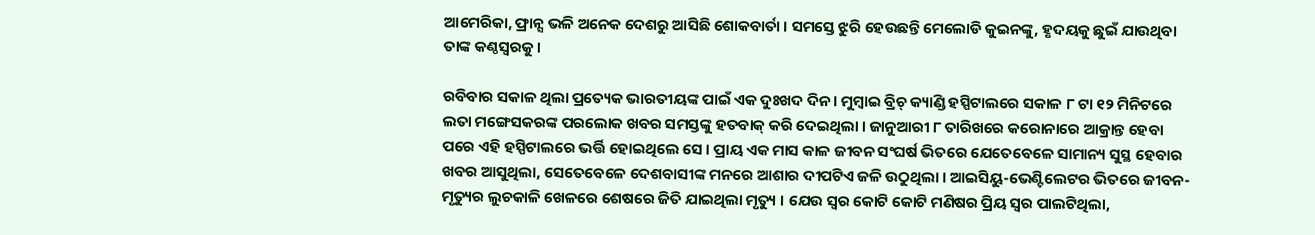ଆମେରିକା, ଫ୍ରାନ୍ସ ଭଳି ଅନେକ ଦେଶରୁ ଆସିଛି ଶୋକବାର୍ତା । ସମସ୍ତେ ଝୁରି ହେଉଛନ୍ତି ମେଲୋଡି କୁଇନଙ୍କୁ, ହୃଦୟକୁ ଛୁଇଁ ଯାଉଥିବା ତାଙ୍କ କଣ୍ଠସ୍ୱରକୁ ।

ରବିବାର ସକାଳ ଥିଲା ପ୍ରତ୍ୟେକ ଭାରତୀୟଙ୍କ ପାଇଁ ଏକ ଦୁଃଖଦ ଦିନ । ମୁମ୍ବାଇ ବ୍ରିଚ୍ କ୍ୟାଣ୍ଡି ହସ୍ପିଟାଲରେ ସକାଳ ୮ ଟା ୧୨ ମିନିଟରେ ଲତା ମଙ୍ଗେସକରଙ୍କ ପରଲୋକ ଖବର ସମସ୍ତଙ୍କୁ ହତବାକ୍ କରି ଦେଇଥିଲା । ଜାନୁଆରୀ ୮ ତାରିଖରେ କରୋନାରେ ଆକ୍ରାନ୍ତ ହେବା ପରେ ଏହି ହସ୍ପିଟାଲରେ ଭର୍ତ୍ତି ହୋଇଥିଲେ ସେ । ପ୍ରାୟ ଏକ ମାସ କାଳ ଜୀବନ ସଂଘର୍ଷ ଭିତରେ ଯେତେବେଳେ ସାମାନ୍ୟ ସୁସ୍ଥ ହେବାର ଖବର ଆସୁଥିଲା, ସେତେବେଳେ ଦେଶବାସୀଙ୍କ ମନରେ ଆଶାର ଦୀପଟିଏ ଜଳି ଉଠୁଥିଲା । ଆଇସିୟୁ-ଭେଣ୍ଟିଲେଟର ଭିତରେ ଜୀବନ-ମୃତ୍ୟୁର ଲୁଚକାଳି ଖେଳରେ ଶେଷରେ ଜିତି ଯାଇଥିଲା ମୃତ୍ୟୁ । ଯେଉ ସ୍ୱର କୋଟି କୋଟି ମଣିଷର ପ୍ରିୟ ସ୍ୱର ପାଲଟିଥିଲା,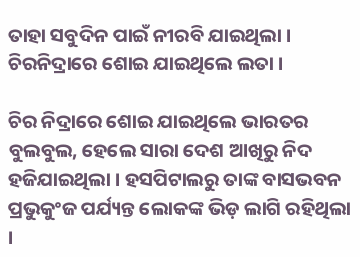ତାହା ସବୁଦିନ ପାଇଁ ନୀରବି ଯାଇଥିଲା । ଚିରନିଦ୍ରାରେ ଶୋଇ ଯାଇଥିଲେ ଲତା ।

ଚିର ନିଦ୍ରାରେ ଶୋଇ ଯାଇଥିଲେ ଭାରତର ବୁଲବୁଲ, ହେଲେ ସାରା ଦେଶ ଆଖିରୁ ନିଦ ହଜିଯାଇଥିଲା । ହସପିଟାଲରୁ ତାଙ୍କ ବାସଭବନ ପ୍ରଭୁକୁଂଜ ପର୍ଯ୍ୟନ୍ତ ଲୋକଙ୍କ ଭିଡ଼ ଲାଗି ରହିଥିଲା ।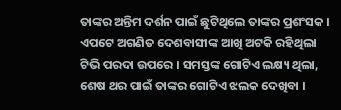ତାଙ୍କର ଅନ୍ତିମ ଦର୍ଶନ ପାଇଁ ଛୁଟିଥିଲେ ତାଙ୍କର ପ୍ରଶଂସକ । ଏପଟେ ଅଗଣିତ ଦେଶବାସୀଙ୍କ ଆଖି ଅଟକି ରହିଥିଲା ଟିଭି ପରଦା ଉପରେ । ସମସ୍ତଙ୍କ ଗୋଟିଏ ଲକ୍ଷ୍ୟ ଥିଲା, ଶେଷ ଥର ପାଇଁ ତାଙ୍କର ଗୋଟିଏ ଝଲକ ଦେଖିବା ।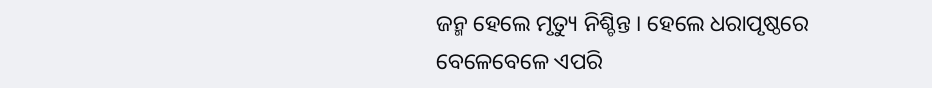ଜନ୍ମ ହେଲେ ମୃତ୍ୟୁ ନିଶ୍ଚିନ୍ତ । ହେଲେ ଧରାପୃଷ୍ଠରେ ବେଳେବେଳେ ଏପରି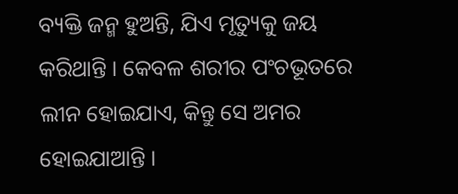ବ୍ୟକ୍ତି ଜନ୍ମ ହୁଅନ୍ତି, ଯିଏ ମୃତ୍ୟୁକୁ ଜୟ କରିଥାନ୍ତି । କେବଳ ଶରୀର ପଂଚଭୂତରେ ଲୀନ ହୋଇଯାଏ, କିନ୍ତୁ ସେ ଅମର ହୋଇଯାଆନ୍ତି ।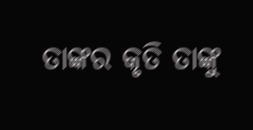ତାଙ୍କର କୃତି ତାଙ୍କୁ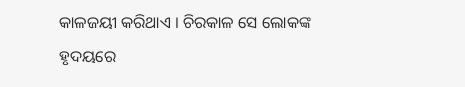କାଳଜୟୀ କରିଥାଏ । ଚିରକାଳ ସେ ଲୋକଙ୍କ ହୃଦୟରେ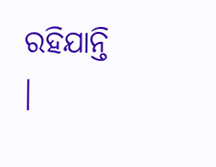ରହିଯାନ୍ତି ।